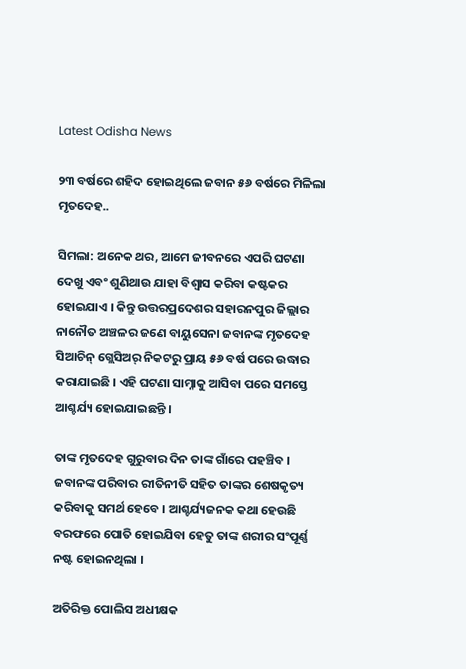Latest Odisha News

୨୩ ବର୍ଷରେ ଶହିଦ ହୋଇଥିଲେ ଜବାନ ୫୬ ବର୍ଷରେ ମିଳିଲା ମୃତଦେହ..

ସିମଲା: ଅନେକ ଥର, ଆମେ ଜୀବନରେ ଏପରି ଘଟଣା ଦେଖୁ ଏବଂ ଶୁଣିଥାଉ ଯାହା ବିଶ୍ବାସ କରିବା କଷ୍ଟକର ହୋଇଯାଏ । କିନ୍ତୁ ଉତ୍ତରପ୍ରଦେଶର ସହାରନପୁର ଜିଲ୍ଲାର ନାନୌତ ଅଞ୍ଚଳର ଜଣେ ବାୟୁସେନା ଜବାନଙ୍କ ମୃତଦେହ ସିଆଚିନ୍ ଗ୍ଲେସିଅର୍ ନିକଟରୁ ପ୍ରାୟ ୫୬ ବର୍ଷ ପରେ ଉଦ୍ଧାର କରାଯାଇଛି । ଏହି ଘଟଣା ସାମ୍ନାକୁ ଆସିବା ପରେ ସମସ୍ତେ ଆଶ୍ଚର୍ଯ୍ୟ ହୋଇଯାଇଛନ୍ତି ।

ତାଙ୍କ ମୃତଦେହ ଗୁରୁବାର ଦିନ ତାଙ୍କ ଗାଁରେ ପହଞ୍ଚିବ । ଜବାନଙ୍କ ପରିବାର ରୀତିନୀତି ସହିତ ତାଙ୍କର ଶେଷକୃତ୍ୟ କରିବାକୁ ସମର୍ଥ ହେବେ । ଆଶ୍ଚର୍ଯ୍ୟଜନକ କଥା ହେଉଛି ବରଫରେ ପୋତି ହୋଇଯିବା ହେତୁ ତାଙ୍କ ଶରୀର ସଂପୂର୍ଣ୍ଣ ନଷ୍ଟ ହୋଇନଥିଲା ।

ଅତିରିକ୍ତ ପୋଲିସ ଅଧୀକ୍ଷକ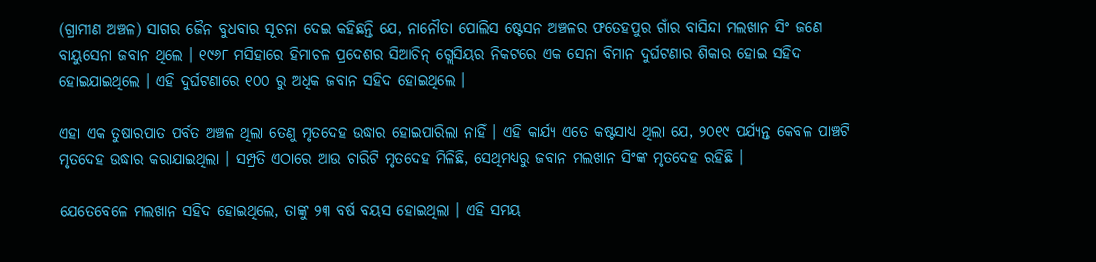(ଗ୍ରାମୀଣ ଅଞ୍ଚଳ) ସାଗର ଜୈନ ବୁଧବାର ସୂଚନା ଦେଇ କହିଛନ୍ତି ଯେ, ନାନୌତା ପୋଲିସ ଷ୍ଟେସନ ଅଞ୍ଚଳର ଫତେହପୁର ଗାଁର ବାସିନ୍ଦା ମଲଖାନ ସିଂ ଜଣେ ବାୟୁସେନା ଜବାନ ଥିଲେ । ୧୯୬୮ ମସିହାରେ ହିମାଚଳ ପ୍ରଦେଶର ସିଆଚିନ୍ ଗ୍ଲେସିୟର ନିକଟରେ ଏକ ସେନା ବିମାନ ଦୁର୍ଘଟଣାର ଶିକାର ହୋଇ ସହିଦ ହୋଇଯାଇଥିଲେ । ଏହି ଦୁର୍ଘଟଣାରେ ୧୦୦ ରୁ ଅଧିକ ଜବାନ ସହିଦ ହୋଇଥିଲେ ।

ଏହା ଏକ ତୁଷାରପାତ ପର୍ବତ ଅଞ୍ଚଳ ଥିଲା ତେଣୁ ମୃତଦେହ ଉଦ୍ଧାର ହୋଇପାରିଲା ନାହିଁ । ଏହି କାର୍ଯ୍ୟ ଏତେ କଷ୍ଟସାଧ୍ୟ ଥିଲା ଯେ, ୨୦୧୯ ପର୍ଯ୍ୟନ୍ତ କେବଳ ପାଞ୍ଚଟି ମୃତଦେହ ଉଦ୍ଧାର କରାଯାଇଥିଲା । ସମ୍ପ୍ରତି ଏଠାରେ ଆଉ ଚାରିଟି ମୃତଦେହ ମିଳିଛି, ସେଥିମଧ୍ୟରୁ ଜବାନ ମଲଖାନ ସିଂଙ୍କ ମୃତଦେହ ରହିଛି ।

ଯେତେବେଳେ ମଲଖାନ ସହିଦ ହୋଇଥିଲେ, ତାଙ୍କୁ ୨୩ ବର୍ଷ ବୟସ ହୋଇଥିଲା । ଏହି ସମୟ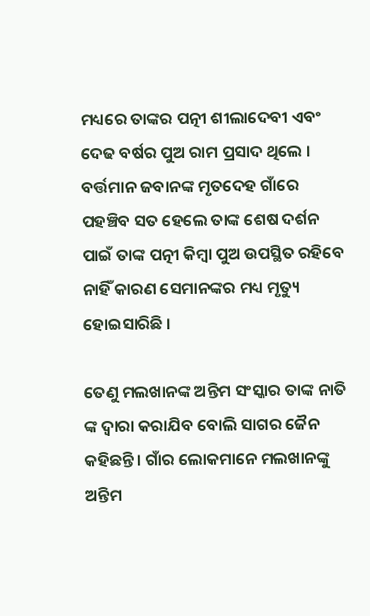ମଧ୍ୟରେ ତାଙ୍କର ପତ୍ନୀ ଶୀଲାଦେବୀ ଏବଂ ଦେଢ ବର୍ଷର ପୁଅ ରାମ ପ୍ରସାଦ ଥିଲେ । ବର୍ତ୍ତମାନ ଜବାନଙ୍କ ମୃତଦେହ ଗାଁରେ ପହଞ୍ଚିବ ସତ ହେଲେ ତାଙ୍କ ଶେଷ ଦର୍ଶନ ପାଇଁ ତାଙ୍କ ପତ୍ନୀ କିମ୍ବା ପୁଅ ଉପସ୍ଥିତ ରହିବେ ନାହିଁ କାରଣ ସେମାନଙ୍କର ମଧ୍ୟ ମୃତ୍ୟୁ ହୋଇସାରିଛି ।

ତେଣୁ ମଲଖାନଙ୍କ ଅନ୍ତିମ ସଂସ୍କାର ତାଙ୍କ ନାତି ଙ୍କ ଦ୍ବାରା କରାଯିବ ବୋଲି ସାଗର ଜୈନ କହିଛନ୍ତି । ଗାଁର ଲୋକମାନେ ମଲଖାନଙ୍କୁ ଅନ୍ତିମ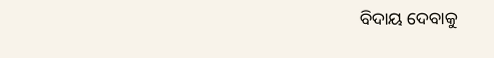ବିଦାୟ ଦେବାକୁ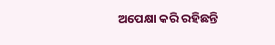ଅପେକ୍ଷା କରି ରହିଛନ୍ତି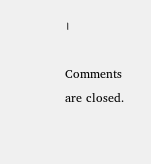।

Comments are closed.